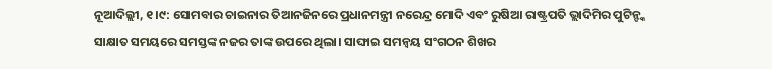ନୂଆଦିଲ୍ଲୀ, ୧।୯: ସୋମବାର ଚାଇନାର ତିଆନଜିନରେ ପ୍ରଧାନମନ୍ତ୍ରୀ ନରେନ୍ଦ୍ର ମୋଦି ଏବଂ ରୁଷିଆ ରାଷ୍ଟ୍ରପତି ଭ୍ଲାଦିମିର ପୁଟିନ୍ଙ୍କ ସାକ୍ଷାତ ସମୟରେ ସମସ୍ତଙ୍କ ନଜର ତାଙ୍କ ଉପରେ ଥିଲା। ସାଙ୍ଘାଇ ସମନ୍ୱୟ ସଂଗଠନ ଶିଖର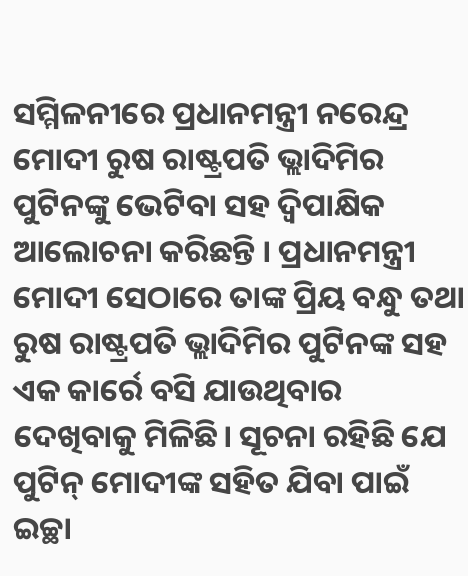ସମ୍ମିଳନୀରେ ପ୍ରଧାନମନ୍ତ୍ରୀ ନରେନ୍ଦ୍ର ମୋଦୀ ରୁଷ ରାଷ୍ଟ୍ରପତି ଭ୍ଲାଦିମିର ପୁଟିନଙ୍କୁ ଭେଟିବା ସହ ଦ୍ୱିପାକ୍ଷିକ ଆଲୋଚନା କରିଛନ୍ତି । ପ୍ରଧାନମନ୍ତ୍ରୀ ମୋଦୀ ସେଠାରେ ତାଙ୍କ ପ୍ରିୟ ବନ୍ଧୁ ତଥା ରୁଷ ରାଷ୍ଟ୍ରପତି ଭ୍ଲାଦିମିର ପୁଟିନଙ୍କ ସହ ଏକ କାର୍ରେ ବସି ଯାଉଥିବାର ଦେଖିବାକୁ ମିଳିଛି। ସୂଚନା ରହିଛି ଯେ ପୁଟିନ୍ ମୋଦୀଙ୍କ ସହିତ ଯିବା ପାଇଁ ଇଚ୍ଛା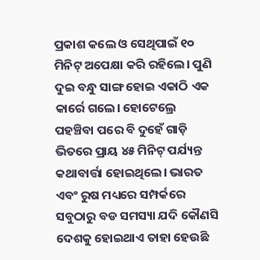ପ୍ରକାଶ କଲେ ଓ ସେଥିପାଇଁ ୧୦ ମିନିଟ୍ ଅପେକ୍ଷା କରି ରହିଲେ। ପୁଣି ଦୁଇ ବନ୍ଧୁ ସାଙ୍ଗ ହୋଇ ଏକାଠି ଏକ କାର୍ରେ ଗଲେ। ହୋଟେଲ୍ରେ ପହଞ୍ଚିବା ପରେ ବି ଦୁହେଁ ଗାଡ଼ି ଭିତରେ ପ୍ରାୟ ୪୫ ମିନିଟ୍ ପର୍ଯ୍ୟନ୍ତ କଥାବାର୍ତ୍ତା ହୋଇଥିଲେ। ଭାରତ ଏବଂ ରୁଷ ମଧ୍ୟରେ ସମ୍ପର୍କରେ ସବୁଠାରୁ ବଡ ସମସ୍ୟା ଯଦି କୌଣସି ଦେଶକୁ ହୋଇଥାଏ ତାହା ହେଉଛି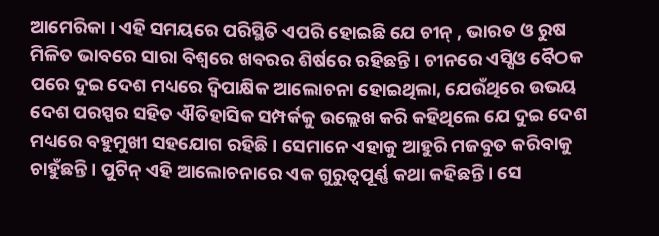ଆମେରିକା । ଏହି ସମୟରେ ପରିସ୍ଥିତି ଏପରି ହୋଇଛି ଯେ ଚୀନ୍ , ଭାରତ ଓ ରୁଷ ମିଳିତ ଭାବରେ ସାରା ବିଶ୍ୱରେ ଖବରର ଶିର୍ଷରେ ରହିଛନ୍ତି । ଚୀନରେ ଏସ୍ସିଓ ବୈଠକ ପରେ ଦୁଇ ଦେଶ ମଧ୍ୟରେ ଦ୍ୱିପାକ୍ଷିକ ଆଲୋଚନା ହୋଇଥିଲା, ଯେଉଁଥିରେ ଉଭୟ ଦେଶ ପରସ୍ପର ସହିତ ଐତିହାସିକ ସମ୍ପର୍କକୁ ଉଲ୍ଲେଖ କରି କହିଥିଲେ ଯେ ଦୁଇ ଦେଶ ମଧ୍ୟରେ ବହୁମୁଖୀ ସହଯୋଗ ରହିଛି । ସେମାନେ ଏହାକୁ ଆହୁରି ମଜବୁତ କରିବାକୁ ଚାହୁଁଛନ୍ତି । ପୁଟିନ୍ ଏହି ଆଲୋଚନାରେ ଏକ ଗୁରୁତ୍ୱପୂର୍ଣ୍ଣ କଥା କହିଛନ୍ତି । ସେ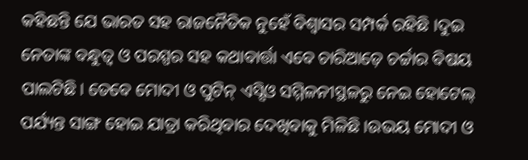କହିଛନ୍ତି ଯେ ଭାରତ ସହ ରାଜନୈତିକ ନୁହେଁ ବିଶ୍ୱାସର ସମ୍ପର୍କ ରହିଛି ।ଦୁଇ ନେତାଙ୍କ ବନ୍ଧୁତ୍ବ ଓ ପରସ୍ପର ସହ କଥାବାର୍ତ୍ତା ଏବେ ଚାରିଆଡ଼େ ଚର୍ଚ୍ଚାର ବିଷୟ ପାଲଟିଛି। ତେବେ ମୋଦୀ ଓ ପୁଟିନ୍ ଏସ୍ସିଓ ସମ୍ମିଳନୀସ୍ଥଳରୁ ନେଇ ହୋଟେଲ୍ ପର୍ଯ୍ୟନ୍ତ ସାଙ୍ଗ ହୋଇ ଯାତ୍ରା କରିଥିବାର ଦେଖିବାକୁ ମିଳିଛି।ଉଭୟ ମୋଦୀ ଓ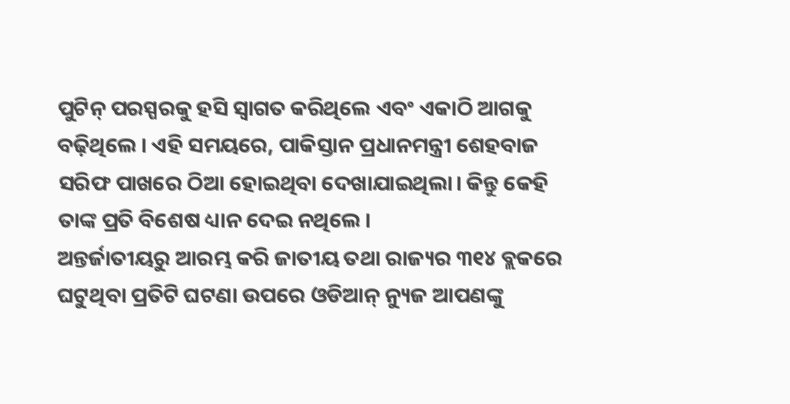ପୁଟିନ୍ ପରସ୍ପରକୁ ହସି ସ୍ୱାଗତ କରିଥିଲେ ଏବଂ ଏକାଠି ଆଗକୁ ବଢ଼ିଥିଲେ। ଏହି ସମୟରେ, ପାକିସ୍ତାନ ପ୍ରଧାନମନ୍ତ୍ରୀ ଶେହବାଜ ସରିଫ ପାଖରେ ଠିଆ ହୋଇଥିବା ଦେଖାଯାଇଥିଲା। କିନ୍ତୁ କେହି ତାଙ୍କ ପ୍ରତି ବିଶେଷ ଧ୍ୟାନ ଦେଇ ନଥିଲେ।
ଅନ୍ତର୍ଜାତୀୟରୁ ଆରମ୍ଭ କରି ଜାତୀୟ ତଥା ରାଜ୍ୟର ୩୧୪ ବ୍ଲକରେ ଘଟୁଥିବା ପ୍ରତିଟି ଘଟଣା ଉପରେ ଓଡିଆନ୍ ନ୍ୟୁଜ ଆପଣଙ୍କୁ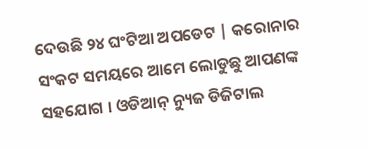ଦେଉଛି ୨୪ ଘଂଟିଆ ଅପଡେଟ | କରୋନାର ସଂକଟ ସମୟରେ ଆମେ ଲୋଡୁଛୁ ଆପଣଙ୍କ ସହଯୋଗ । ଓଡିଆନ୍ ନ୍ୟୁଜ ଡିଜିଟାଲ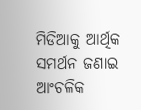ମିଡିଆକୁ ଆର୍ଥିକ ସମର୍ଥନ ଜଣାଇ ଆଂଚଳିକ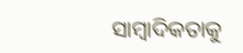ସାମ୍ବାଦିକତାକୁ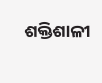ଶକ୍ତିଶାଳୀ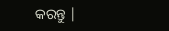କରନ୍ତୁ |